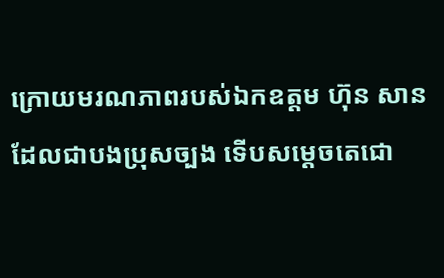ក្រោយមរណភាពរបស់ឯកឧត្តម ហ៊ុន សាន ដែលជាបងប្រុសច្បង ទើបសម្ដេចតេជោ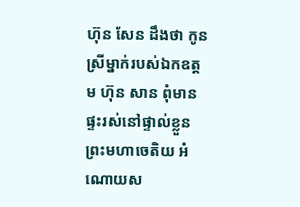ហ៊ុន សែន ដឹងថា កូនស្រីម្នាក់របស់ឯកឧត្តម ហ៊ុន សាន ពុំមានផ្ទះរស់នៅផ្ទាល់ខ្លួន
ព្រះមហាចេតិយ អំណោយស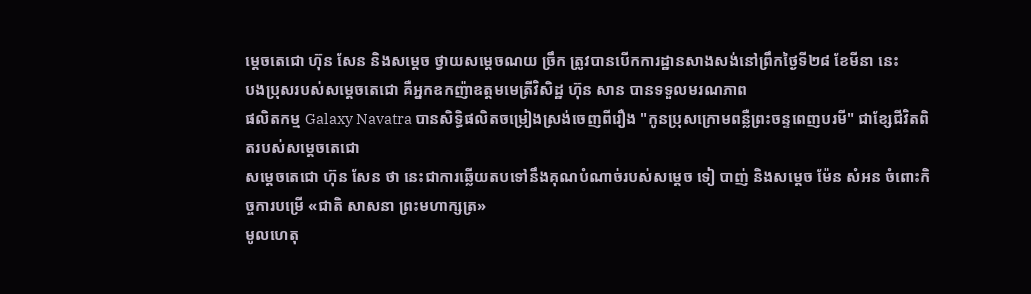ម្ដេចតេជោ ហ៊ុន សែន និងសម្ដេច ថ្វាយសម្ដេចណយ ច្រឹក ត្រូវបានបើកការដ្ឋានសាងសង់នៅព្រឹកថ្ងៃទី២៨ ខែមីនា នេះ
បងប្រុសរបស់សម្ដេចតេជោ គឺអ្នកឧកញ៉ាឧត្តមមេត្រីវិសិដ្ឋ ហ៊ុន សាន បានទទួលមរណភាព
ផលិតកម្ម Galaxy Navatra បានសិទ្ធិផលិតចម្រៀងស្រង់ចេញពីរឿង "កូនប្រុសក្រោមពន្លឺព្រះចន្ទពេញបរមី" ជាខ្សែជីវិតពិតរបស់សម្ដេចតេជោ
សម្ដេចតេជោ ហ៊ុន សែន ថា នេះជាការឆ្លើយតបទៅនឹងគុណបំណាច់របស់សម្ដេច ទៀ បាញ់ និងសម្ដេច ម៉ែន សំអន ចំពោះកិច្ចការបម្រើ «ជាតិ សាសនា ព្រះមហាក្សត្រ»
មូលហេតុ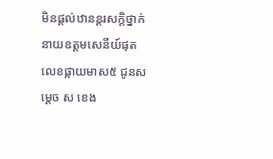មិនផ្ដល់ឋានន្តរសក្តិថ្នាក់នាយឧត្តមសេនីយ៍ផុតលេខផ្កាយមាស៥ ជូនសម្តេច ស ខេង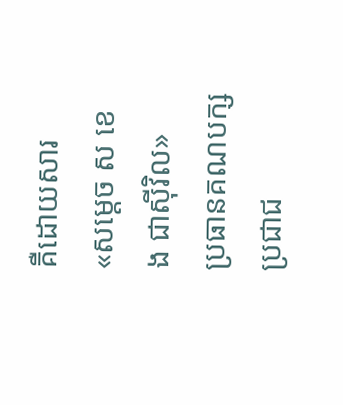គឺដោយសារ «សម្ដេច ស ខេង ជាស៊ីវិល»
ប្រធានគណបក្សប្រជាជ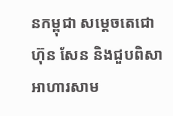នកម្ពុជា សម្ដេចតេជោ ហ៊ុន សែន និងជួបពិសាអាហារសាម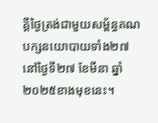គ្គីថ្ងៃត្រង់ជាមួយសម្ព័ន្ធគណបក្សនយោបាយទាំង២៧ នៅថ្ងៃទី២៧ ខែមីនា ឆ្នាំ២០២៥ខាងមុខនេះ។